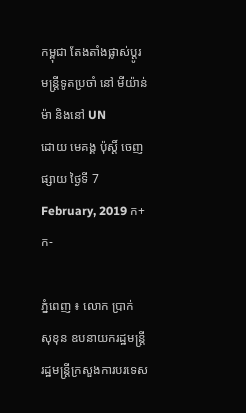កម្ពុជា តែងតាំងផ្លាស់ប្តូរមន្រ្តីទូតប្រចាំ នៅ មីយ៉ាន់ម៉ា និងនៅ UN
ដោយ មេគង្គ ប៉ុស្តិ៍ ចេញផ្សាយ ថ្ងៃទី 7 February, 2019 ក+ ក-

ភ្នំពេញ ៖ លោក ប្រាក់ សុខុន ឧបនាយករដ្ឋមន្រ្តី រដ្ឋមន្រ្តីក្រសួងការបរទេស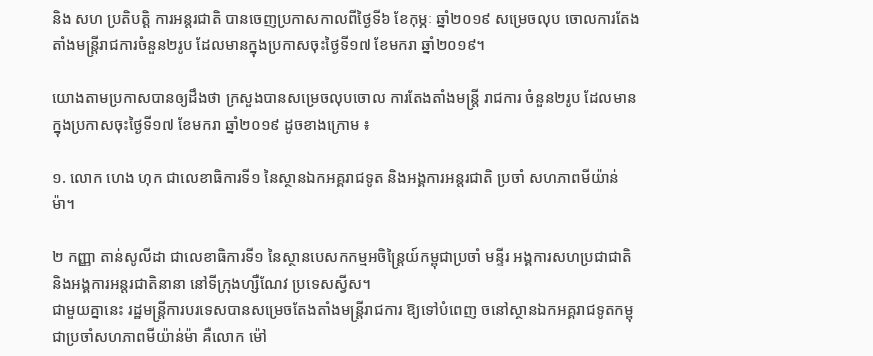និង សហ ប្រតិបត្តិ ការអន្តរជាតិ បានចេញប្រកាសកាលពីថ្ងៃទី៦ ខែកុម្ភៈ ឆ្នាំ២០១៩ សម្រេចលុប ចោលការតែងតាំងមន្ត្រីរាជការចំនួន២រូប ដែលមានក្នុងប្រកាសចុះថ្ងៃទី១៧ ខែមករា ឆ្នាំ២០១៩។

យោងតាមប្រកាសបានឲ្យដឹងថា ក្រសួងបានសម្រេចលុបចោល ការតែងតាំងមន្ត្រី រាជការ ចំនួន២រូប ដែលមានក្នុងប្រកាសចុះថ្ងៃទី១៧ ខែមករា ឆ្នាំ២០១៩ ដូចខាងក្រោម ៖

១. លោក ហេង ហុក ជាលេខាធិការទី១ នៃស្ថានឯកអគ្គរាជទូត និងអង្គការអន្តរជាតិ ប្រចាំ សហភាពមីយ៉ាន់ម៉ា។

២ កញ្ញា តាន់សូលីដា ជាលេខាធិការទី១ នៃស្ថានបេសកកម្មអចិន្ត្រៃយ៍កម្ពុជាប្រចាំ មន្ទីរ អង្គការសហប្រជាជាតិ និងអង្គការអន្តរជាតិនានា នៅទីក្រុងហ្សឺណែវ ប្រទេសស្វីស។
ជាមួយគ្នានេះ រដ្ឋមន្រ្តីការបរទេសបានសម្រេចតែងតាំងមន្ត្រីរាជការ ឱ្យទៅបំពេញ ចនៅស្ថានឯកអគ្គរាជទូតកម្ពុជាប្រចាំសហភាពមីយ៉ាន់ម៉ា គឺលោក ម៉ៅ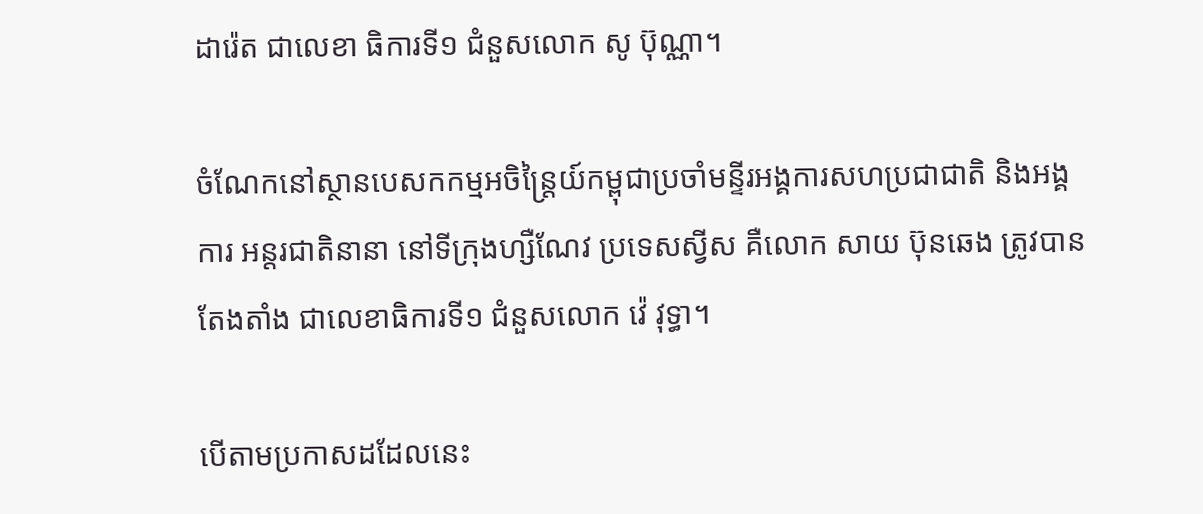ដារ៉េត ជាលេខា ធិការទី១ ជំនួសលោក សូ ប៊ុណ្ណា។

ចំណែកនៅស្ថានបេសកកម្មអចិន្ត្រៃយ៍កម្ពុជាប្រចាំមន្ទីរអង្គការសហប្រជាជាតិ និងអង្គការ អន្តរជាតិនានា នៅទីក្រុងហ្សឺណែវ ប្រទេសស្វីស គឺលោក សាយ ប៊ុនឆេង ត្រូវបានតែងតាំង ជាលេខាធិការទី១ ជំនួសលោក វ៉េ វុទ្ធា។

បើតាមប្រកាសដដែលនេះ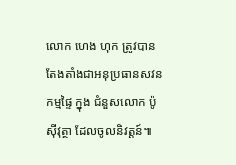លោក ហេង ហុក ត្រូវបានតែងតាំងជាអនុប្រធានសវនកម្មផ្ទៃ ក្នុង ជំនួសលោក ប៉ូ ស៊ីវុត្ថា ដែលចូលនិវត្តន៍៕